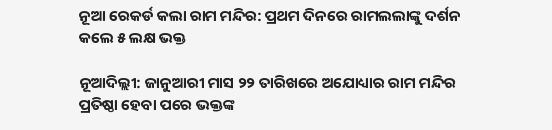ନୂଆ ରେକର୍ଡ କଲା ରାମ ମନ୍ଦିର: ପ୍ରଥମ ଦିନରେ ରାମଲଲାଙ୍କୁ ଦର୍ଶନ କଲେ ୫ ଲକ୍ଷ ଭକ୍ତ

ନୂଆଦିଲ୍ଲୀ: ଜାନୁଆରୀ ମାସ ୨୨ ତାରିଖରେ ଅଯୋଧ୍ୟାର ରାମ ମନ୍ଦିର ପ୍ରତିଷ୍ଠା ହେବା ପରେ ଭକ୍ତଙ୍କ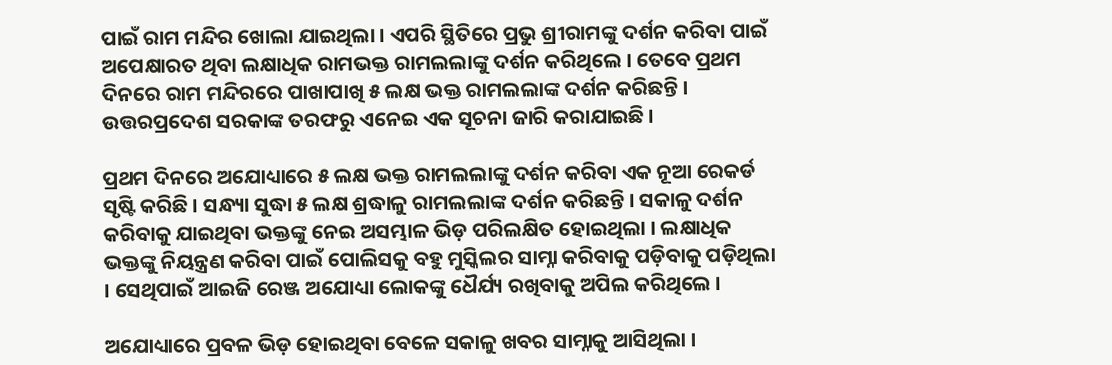ପାଇଁ ରାମ ମନ୍ଦିର ଖୋଲା ଯାଇଥିଲା । ଏପରି ସ୍ଥିତିରେ ପ୍ରଭୁ ଶ୍ରୀରାମଙ୍କୁ ଦର୍ଶନ କରିବା ପାଇଁ ଅପେକ୍ଷାରତ ଥିବା ଲକ୍ଷାଧିକ ରାମଭକ୍ତ ରାମଲଲାଙ୍କୁ ଦର୍ଶନ କରିଥିଲେ । ତେବେ ପ୍ରଥମ ଦିନରେ ରାମ ମନ୍ଦିରରେ ପାଖାପାଖି ୫ ଲକ୍ଷ ଭକ୍ତ ରାମଲଲାଙ୍କ ଦର୍ଶନ କରିଛନ୍ତି । ଉତ୍ତରପ୍ରଦେଶ ସରକାଙ୍କ ତରଫରୁ ଏନେଇ ଏକ ସୂଚନା ଜାରି କରାଯାଇଛି ।

ପ୍ରଥମ ଦିନରେ ଅଯୋଧ୍ୟାରେ ୫ ଲକ୍ଷ ଭକ୍ତ ରାମଲଲାଙ୍କୁ ଦର୍ଶନ କରିବା ଏକ ନୂଆ ରେକର୍ଡ ସୃଷ୍ଟି କରିଛି । ସନ୍ଧ୍ୟା ସୁଦ୍ଧା ୫ ଲକ୍ଷ ଶ୍ରଦ୍ଧାଳୁ ରାମଲଲାଙ୍କ ଦର୍ଶନ କରିଛନ୍ତି । ସକାଳୁ ଦର୍ଶନ କରିବାକୁ ଯାଇଥିବା ଭକ୍ତଙ୍କୁ ନେଇ ଅସମ୍ଭାଳ ଭିଡ଼ ପରିଲକ୍ଷିତ ହୋଇଥିଲା । ଲକ୍ଷାଧିକ ଭକ୍ତଙ୍କୁ ନିୟନ୍ତ୍ରଣ କରିବା ପାଇଁ ପୋଲିସକୁ ବହୁ ମୁସ୍କିଲର ସାମ୍ନା କରିବାକୁ ପଡ଼ିବାକୁ ପଡ଼ିଥିଲା । ସେଥିପାଇଁ ଆଇଜି ରେଞ୍ଜ ଅଯୋଧ୍ୟା ଲୋକଙ୍କୁ ଧୈର୍ଯ୍ୟ ରଖିବାକୁ ଅପିଲ କରିଥିଲେ ।

ଅଯୋଧ୍ୟାରେ ପ୍ରବଳ ଭିଡ଼ ହୋଇଥିବା ବେଳେ ସକାଳୁ ଖବର ସାମ୍ନାକୁ ଆସିଥିଲା ।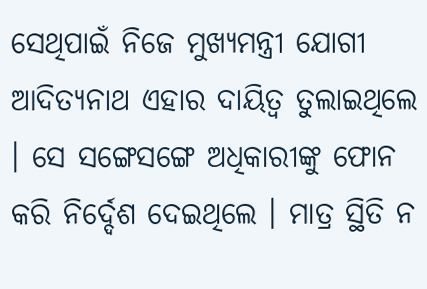ସେଥିପାଇଁ ନିଜେ ମୁଖ୍ୟମନ୍ତ୍ରୀ ଯୋଗୀ ଆଦିତ୍ୟନାଥ ଏହାର ଦାୟିତ୍ୱ ତୁଲାଇଥିଲେ । ସେ ସଙ୍ଗେସଙ୍ଗେ ଅଧିକାରୀଙ୍କୁ ଫୋନ କରି ନିର୍ଦ୍ଦେଶ ଦେଇଥିଲେ । ମାତ୍ର ସ୍ଥିତି ନ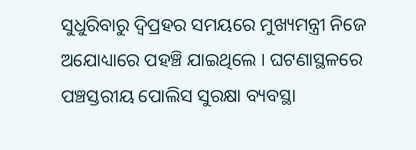ସୁଧୁରିବାରୁ ଦ୍ୱିପ୍ରହର ସମୟରେ ମୁଖ୍ୟମନ୍ତ୍ରୀ ନିଜେ ଅଯୋଧ୍ୟାରେ ପହଞ୍ଚି ଯାଇଥିଲେ । ଘଟଣାସ୍ଥଳରେ ପଞ୍ଚସ୍ତରୀୟ ପୋଲିସ ସୁରକ୍ଷା ବ୍ୟବସ୍ଥା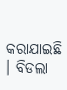କରାଯାଇଛି । ବିଡଲା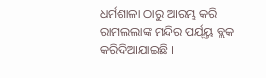ଧର୍ମଶାଳା ଠାରୁ ଆରମ୍ଭ କରି ରାମଲଲାଙ୍କ ମନ୍ଦିର ପର୍ଯ୍ୟ୍ତ ବ୍ଲକ କରିଦିଆଯାଇଛି ।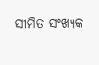ସୀମିତ ସଂଖ୍ୟକ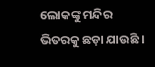ଲୋକଙ୍କୁ ମନ୍ଦିର ଭିତରକୁ ଛଡ଼ା ଯାଉଛି ।